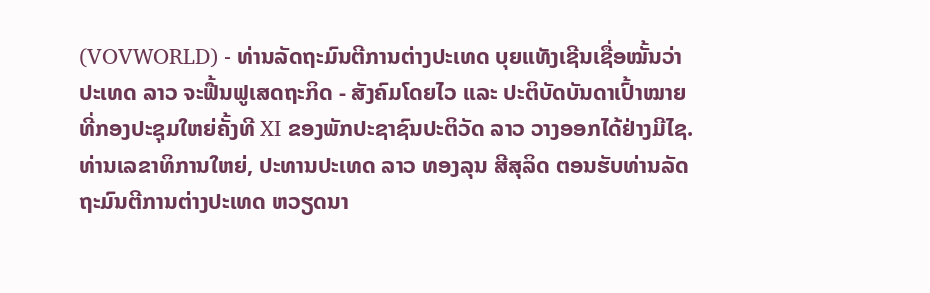(VOVWORLD) - ທ່ານລັດຖະມົນຕີການຕ່າງປະເທດ ບຸຍແທັງເຊີນເຊື່ອໝັ້ນວ່າ ປະເທດ ລາວ ຈະຟື້ນຟູເສດຖະກິດ - ສັງຄົມໂດຍໄວ ແລະ ປະຕິບັດບັນດາເປົ້າໝາຍທີ່ກອງປະຊຸມໃຫຍ່ຄັ້ງທີ XI ຂອງພັກປະຊາຊົນປະຕິວັດ ລາວ ວາງອອກໄດ້ຢ່າງມີໄຊ.
ທ່ານເລຂາທິການໃຫຍ່, ປະທານປະເທດ ລາວ ທອງລຸນ ສີສຸລິດ ຕອນຮັບທ່ານລັດຖະມົນຕີການຕ່າງປະເທດ ຫວຽດນາ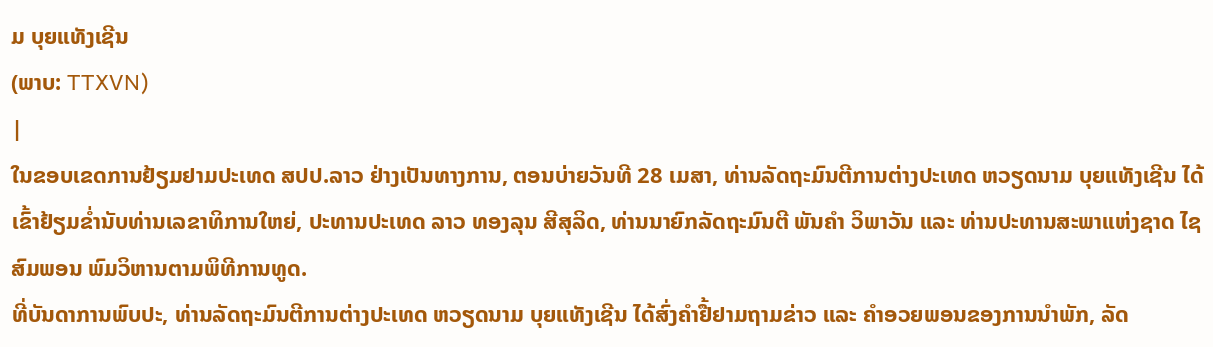ມ ບຸຍແທັງເຊີນ
(ພາບ: TTXVN)
|
ໃນຂອບເຂດການຢ້ຽມຢາມປະເທດ ສປປ.ລາວ ຢ່າງເປັນທາງການ, ຕອນບ່າຍວັນທີ 28 ເມສາ, ທ່ານລັດຖະມົນຕີການຕ່າງປະເທດ ຫວຽດນາມ ບຸຍແທັງເຊີນ ໄດ້ເຂົ້າຢ້ຽມຂ່ຳນັບທ່ານເລຂາທິການໃຫຍ່, ປະທານປະເທດ ລາວ ທອງລຸນ ສີສຸລິດ, ທ່ານນາຍົກລັດຖະມົນຕີ ພັນຄຳ ວິພາວັນ ແລະ ທ່ານປະທານສະພາແຫ່ງຊາດ ໄຊສົມພອນ ພົມວິຫານຕາມພິທີການທູດ.
ທີ່ບັນດາການພົບປະ, ທ່ານລັດຖະມົນຕີການຕ່າງປະເທດ ຫວຽດນາມ ບຸຍແທັງເຊີນ ໄດ້ສົ່ງຄຳຢື້ຢາມຖາມຂ່າວ ແລະ ຄຳອວຍພອນຂອງການນຳພັກ, ລັດ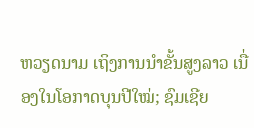ຫວຽດນາມ ເຖິງການນຳຂັ້ນສູງລາວ ເນື່ອງໃນໂອກາດບຸນປີໃໝ່; ຊົມເຊີຍ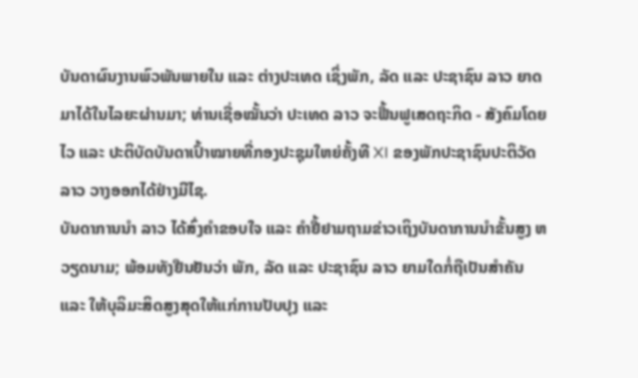ບັນດາຜົນງານພົວພັນພາຍໃນ ແລະ ຕ່າງປະເທດ ເຊິ່ງພັກ, ລັດ ແລະ ປະຊາຊົນ ລາວ ຍາດມາໄດ້ໃນໄລຍະຜ່ານມາ; ທ່ານເຊື່ອໝັ້ນວ່າ ປະເທດ ລາວ ຈະຟື້ນຟູເສດຖະກິດ - ສັງຄົມໂດຍໄວ ແລະ ປະຕິບັດບັນດາເປົ້າໝາຍທີ່ກອງປະຊຸມໃຫຍ່ຄັ້ງທີ XI ຂອງພັກປະຊາຊົນປະຕິວັດ ລາວ ວາງອອກໄດ້ຢ່າງມີໄຊ.
ບັນດາການນຳ ລາວ ໄດ້ສົ່ງຄຳຂອບໃຈ ແລະ ຄຳຢື້ຢາມຖາມຂ່າວເຖິງບັນດາການນຳຂັ້ນສູງ ຫວຽດນາມ; ພ້ອມທັງຢືນຢັນວ່າ ພັກ, ລັດ ແລະ ປະຊາຊົນ ລາວ ຍາມໃດກໍ່ຖືເປັນສຳຄັນ ແລະ ໃຫ້ບຸລິມະສິດສູງສຸດໃຫ້ແກ່ການປັບປຸງ ແລະ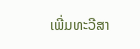ເພີ່ມທະວີສາ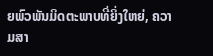ຍພົວພັນມິດຕະພາບທີ່ຍິ່ງໃຫຍ່, ຄວາມສາ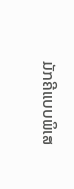ມັກຄີແບບພິເສ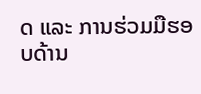ດ ແລະ ການຮ່ວມມືຮອບດ້ານ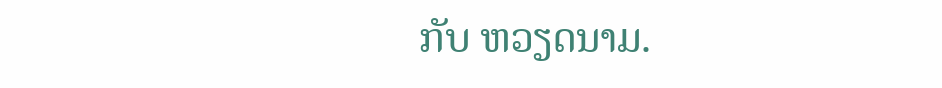ກັບ ຫວຽດນາມ.